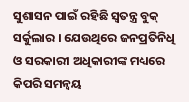ସୁଶାସନ ପାଇଁ ରହିଛି ସ୍ୱତନ୍ତ୍ର ବୁକ୍ ସର୍କୁଲାର । ଯେଉଥିରେ ଜନପ୍ରତିନିଧି ଓ ସରକାରୀ ଅଧିକାରୀଙ୍କ ମଧ୍ୟରେ କିପରି ସମନ୍ୱୟ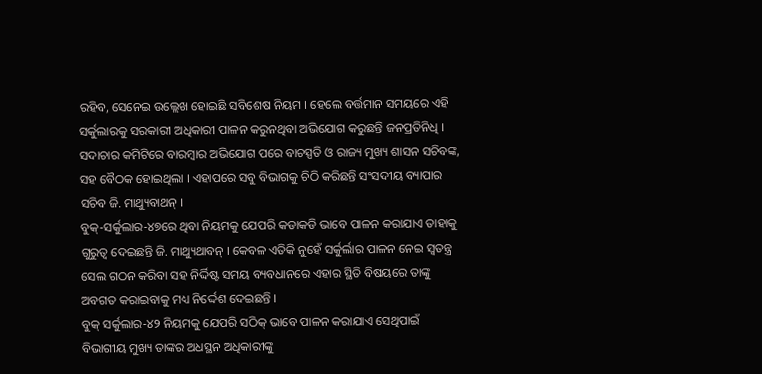ରହିବ, ସେନେଇ ଉଲ୍ଲେଖ ହୋଇଛି ସବିଶେଷ ନିୟମ । ହେଲେ ବର୍ତ୍ତମାନ ସମୟରେ ଏହି ସର୍କୁଲାରକୁ ସରକାରୀ ଅଧିକାରୀ ପାଳନ କରୁନଥିବା ଅଭିଯୋଗ କରୁଛନ୍ତି ଜନପ୍ରତିନିଧି । ସଦାଚାର କମିଟିରେ ବାରମ୍ବାର ଅଭିଯୋଗ ପରେ ବାଚସ୍ପତି ଓ ରାଜ୍ୟ ମୁଖ୍ୟ ଶାସନ ସଚିବଙ୍କ, ସହ ବୈଠକ ହୋଇଥିଲା । ଏହାପରେ ସବୁ ବିଭାଗକୁ ଚିଠି କରିଛନ୍ତି ସଂସଦୀୟ ବ୍ୟାପାର ସଚିବ ଜି. ମାଥ୍ୟୁବାଥନ୍ ।
ବୁକ୍-ସର୍କୁଲାର-୪୭ରେ ଥିବା ନିୟମକୁ ଯେପରି କଡାକଡି ଭାବେ ପାଳନ କରାଯାଏ ତାହାକୁ ଗୁରୁତ୍ୱ ଦେଇଛନ୍ତି ଜି. ମାଥ୍ୟୁଥାବନ୍ । କେବଳ ଏତିକି ନୁହେଁ ସର୍କୁର୍ଲାର ପାଳନ ନେଇ ସ୍ୱତନ୍ତ୍ର ସେଲ ଗଠନ କରିବା ସହ ନିର୍ଦ୍ଦିଷ୍ଟ ସମୟ ବ୍ୟବଧାନରେ ଏହାର ସ୍ଥିତି ବିଷୟରେ ତାଙ୍କୁ ଅବଗତ କରାଇବାକୁ ମଧ୍ୟ ନିର୍ଦ୍ଦେଶ ଦେଇଛନ୍ତି ।
ବୁକ୍ ସର୍କୁଲାର-୪୨ ନିୟମକୁ ଯେପରି ସଠିକ୍ ଭାବେ ପାଳନ କରାଯାଏ ସେଥିପାଇଁ ବିଭାଗୀୟ ମୁଖ୍ୟ ତାଙ୍କର ଅଧସ୍ଥନ ଅଧିକାରୀଙ୍କୁ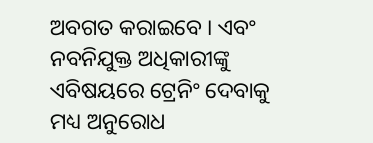ଅବଗତ କରାଇବେ । ଏବଂ ନବନିଯୁକ୍ତ ଅଧିକାରୀଙ୍କୁ ଏବିଷୟରେ ଟ୍ରେନିଂ ଦେବାକୁ ମଧ୍ୟ ଅନୁରୋଧ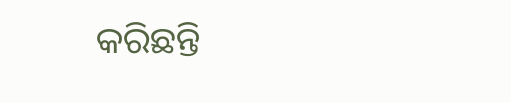କରିଛନ୍ତି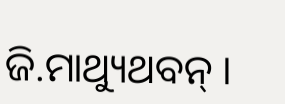ଜି.ମାଥ୍ୟୁଥବନ୍ ।